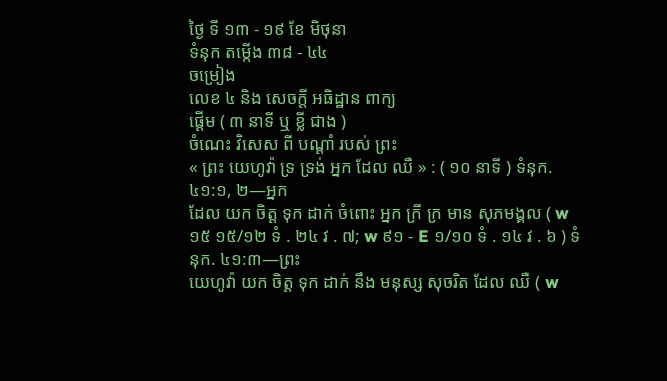ថ្ងៃ ទី ១៣ - ១៩ ខែ មិថុនា
ទំនុក តម្កើង ៣៨ - ៤៤
ចម្រៀង
លេខ ៤ និង សេចក្ដី អធិដ្ឋាន ពាក្យ
ផ្ដើម ( ៣ នាទី ឬ ខ្លី ជាង )
ចំណេះ វិសេស ពី បណ្ដាំ របស់ ព្រះ
« ព្រះ យេហូវ៉ា ទ្រ ទ្រង់ អ្នក ដែល ឈឺ » : ( ១០ នាទី ) ទំនុក. ៤១:១, ២—អ្នក
ដែល យក ចិត្ដ ទុក ដាក់ ចំពោះ អ្នក ក្រី ក្រ មាន សុភមង្គល ( w ១៥ ១៥/១២ ទំ . ២៤ វ . ៧; w ៩១ - E ១/១០ ទំ . ១៤ វ . ៦ ) ទំនុក. ៤១:៣—ព្រះ
យេហូវ៉ា យក ចិត្ដ ទុក ដាក់ នឹង មនុស្ស សុចរិត ដែល ឈឺ ( w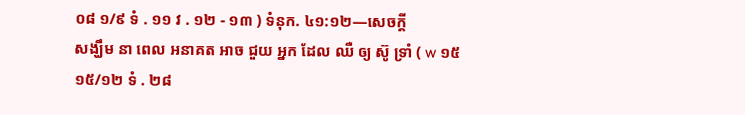០៨ ១/៩ ទំ . ១១ វ . ១២ - ១៣ ) ទំនុក. ៤១:១២—សេចក្ដី
សង្ឃឹម នា ពេល អនាគត អាច ជួយ អ្នក ដែល ឈឺ ឲ្យ ស៊ូ ទ្រាំ ( w ១៥ ១៥/១២ ទំ . ២៨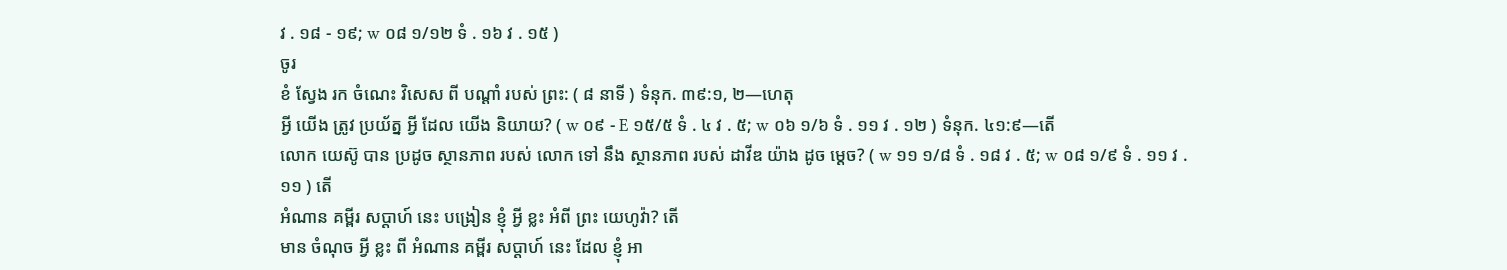វ . ១៨ - ១៩; w ០៨ ១/១២ ទំ . ១៦ វ . ១៥ )
ចូរ
ខំ ស្វែង រក ចំណេះ វិសេស ពី បណ្ដាំ របស់ ព្រះ: ( ៨ នាទី ) ទំនុក. ៣៩:១, ២—ហេតុ
អ្វី យើង ត្រូវ ប្រយ័ត្ន អ្វី ដែល យើង និយាយ? ( w ០៩ - E ១៥/៥ ទំ . ៤ វ . ៥; w ០៦ ១/៦ ទំ . ១១ វ . ១២ ) ទំនុក. ៤១:៩—តើ
លោក យេស៊ូ បាន ប្រដូច ស្ថានភាព របស់ លោក ទៅ នឹង ស្ថានភាព របស់ ដាវីឌ យ៉ាង ដូច ម្ដេច? ( w ១១ ១/៨ ទំ . ១៨ វ . ៥; w ០៨ ១/៩ ទំ . ១១ វ . ១១ ) តើ
អំណាន គម្ពីរ សប្ដាហ៍ នេះ បង្រៀន ខ្ញុំ អ្វី ខ្លះ អំពី ព្រះ យេហូវ៉ា? តើ
មាន ចំណុច អ្វី ខ្លះ ពី អំណាន គម្ពីរ សប្ដាហ៍ នេះ ដែល ខ្ញុំ អា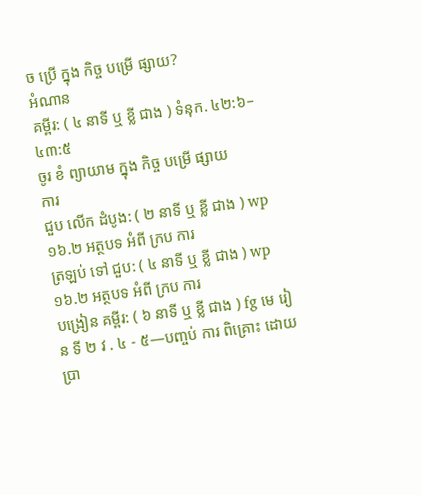ច ប្រើ ក្នុង កិច្ច បម្រើ ផ្សាយ?
អំណាន
គម្ពីរ: ( ៤ នាទី ឬ ខ្លី ជាង ) ទំនុក. ៤២:៦–៤៣:៥
ចូរ ខំ ព្យាយាម ក្នុង កិច្ច បម្រើ ផ្សាយ
ការ
ជួប លើក ដំបូង: ( ២ នាទី ឬ ខ្លី ជាង ) wp ១៦.២ អត្ថបទ អំពី ក្រប ការ
ត្រឡប់ ទៅ ជួប: ( ៤ នាទី ឬ ខ្លី ជាង ) wp ១៦.២ អត្ថបទ អំពី ក្រប ការ
បង្រៀន គម្ពីរ: ( ៦ នាទី ឬ ខ្លី ជាង ) fg មេ រៀន ទី ២ វ . ៤ - ៥—បញ្ចប់ ការ ពិគ្រោះ ដោយ ប្រា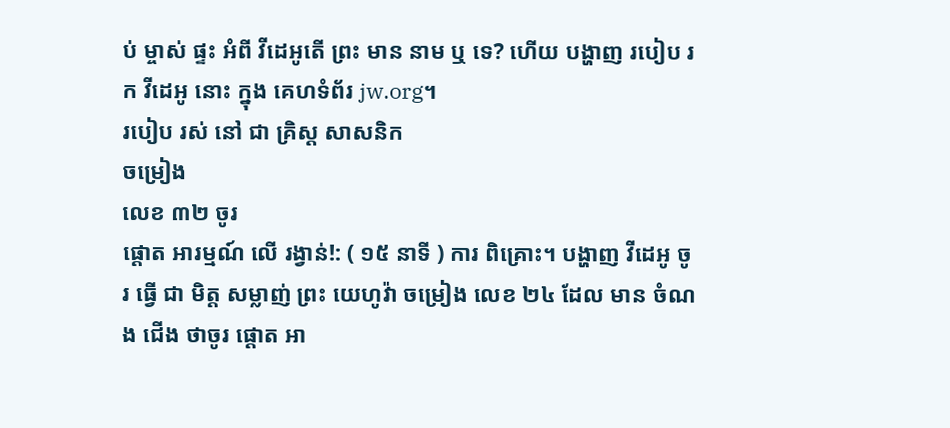ប់ ម្ចាស់ ផ្ទះ អំពី វីដេអូតើ ព្រះ មាន នាម ឬ ទេ? ហើយ បង្ហាញ របៀប រក វីដេអូ នោះ ក្នុង គេហទំព័រ jw.org។
របៀប រស់ នៅ ជា គ្រិស្ដ សាសនិក
ចម្រៀង
លេខ ៣២ ចូរ
ផ្ដោត អារម្មណ៍ លើ រង្វាន់!: ( ១៥ នាទី ) ការ ពិគ្រោះ។ បង្ហាញ វីដេអូ ចូរ ធ្វើ ជា មិត្ដ សម្លាញ់ ព្រះ យេហូវ៉ា ចម្រៀង លេខ ២៤ ដែល មាន ចំណង ជើង ថាចូរ ផ្ដោត អា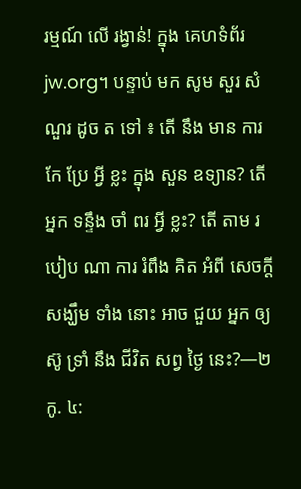រម្មណ៍ លើ រង្វាន់! ក្នុង គេហទំព័រ jw.org។ បន្ទាប់ មក សូម សួរ សំណួរ ដូច ត ទៅ ៖ តើ នឹង មាន ការ កែ ប្រែ អ្វី ខ្លះ ក្នុង សួន ឧទ្យាន? តើ អ្នក ទន្ទឹង ចាំ ពរ អ្វី ខ្លះ? តើ តាម របៀប ណា ការ រំពឹង គិត អំពី សេចក្ដី សង្ឃឹម ទាំង នោះ អាច ជួយ អ្នក ឲ្យ ស៊ូ ទ្រាំ នឹង ជីវិត សព្វ ថ្ងៃ នេះ?—២កូ. ៤: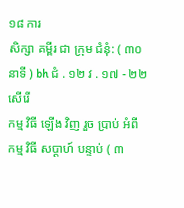១៨ ការ
សិក្សា គម្ពីរ ជា ក្រុម ជំនុំ: ( ៣០ នាទី ) bh ជំ . ១២ វ . ១៧ - ២២ សើរើ
កម្ម វិធី ឡើង វិញ រួច ប្រាប់ អំពី កម្ម វិធី សប្ដាហ៍ បន្ទាប់ ( ៣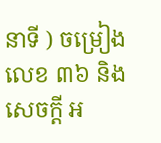នាទី ) ចម្រៀង
លេខ ៣៦ និង សេចក្ដី អ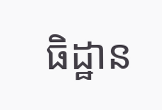ធិដ្ឋាន